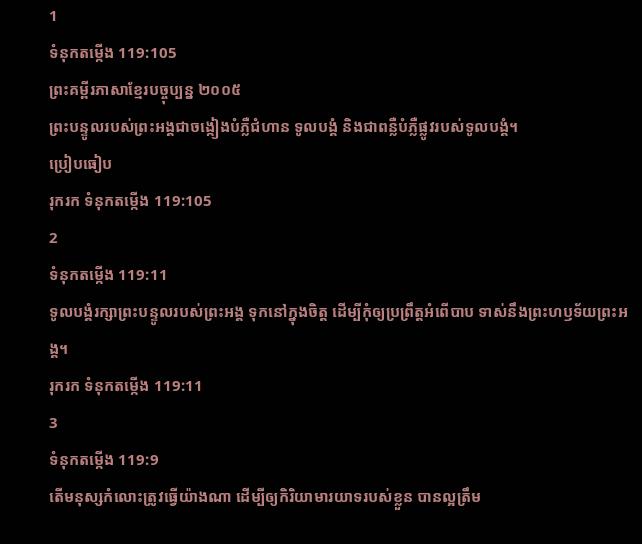1
ទំនុកតម្កើង 119:105
ព្រះគម្ពីរភាសាខ្មែរបច្ចុប្បន្ន ២០០៥
ព្រះបន្ទូលរបស់ព្រះអង្គជាចង្កៀងបំភ្លឺជំហាន ទូលបង្គំ និងជាពន្លឺបំភ្លឺផ្លូវរបស់ទូលបង្គំ។
ប្រៀបធៀប
រុករក ទំនុកតម្កើង 119:105
2
ទំនុកតម្កើង 119:11
ទូលបង្គំរក្សាព្រះបន្ទូលរបស់ព្រះអង្គ ទុកនៅក្នុងចិត្ត ដើម្បីកុំឲ្យប្រព្រឹត្តអំពើបាប ទាស់នឹងព្រះហឫទ័យព្រះអង្គ។
រុករក ទំនុកតម្កើង 119:11
3
ទំនុកតម្កើង 119:9
តើមនុស្សកំលោះត្រូវធ្វើយ៉ាងណា ដើម្បីឲ្យកិរិយាមារយាទរបស់ខ្លួន បានល្អត្រឹម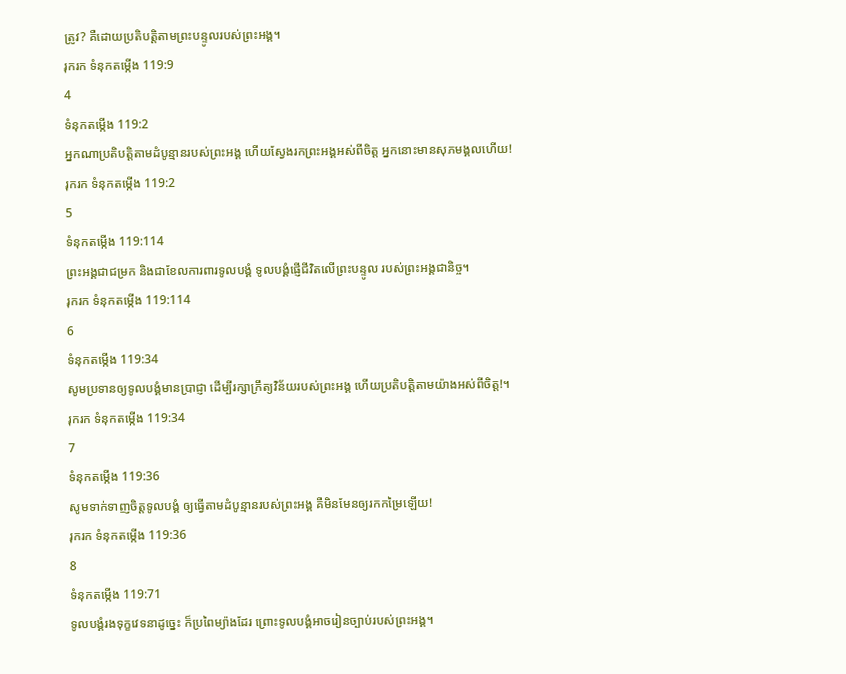ត្រូវ? គឺដោយប្រតិបត្តិតាមព្រះបន្ទូលរបស់ព្រះអង្គ។
រុករក ទំនុកតម្កើង 119:9
4
ទំនុកតម្កើង 119:2
អ្នកណាប្រតិបត្តិតាមដំបូន្មានរបស់ព្រះអង្គ ហើយស្វែងរកព្រះអង្គអស់ពីចិត្ត អ្នកនោះមានសុភមង្គលហើយ!
រុករក ទំនុកតម្កើង 119:2
5
ទំនុកតម្កើង 119:114
ព្រះអង្គជាជម្រក និងជាខែលការពារទូលបង្គំ ទូលបង្គំផ្ញើជីវិតលើព្រះបន្ទូល របស់ព្រះអង្គជានិច្ច។
រុករក ទំនុកតម្កើង 119:114
6
ទំនុកតម្កើង 119:34
សូមប្រទានឲ្យទូលបង្គំមានប្រាជ្ញា ដើម្បីរក្សាក្រឹត្យវិន័យរបស់ព្រះអង្គ ហើយប្រតិបត្តិតាមយ៉ាងអស់ពីចិត្ត!។
រុករក ទំនុកតម្កើង 119:34
7
ទំនុកតម្កើង 119:36
សូមទាក់ទាញចិត្តទូលបង្គំ ឲ្យធ្វើតាមដំបូន្មានរបស់ព្រះអង្គ គឺមិនមែនឲ្យរកកម្រៃឡើយ!
រុករក ទំនុកតម្កើង 119:36
8
ទំនុកតម្កើង 119:71
ទូលបង្គំរងទុក្ខវេទនាដូច្នេះ ក៏ប្រពៃម្យ៉ាងដែរ ព្រោះទូលបង្គំអាចរៀនច្បាប់របស់ព្រះអង្គ។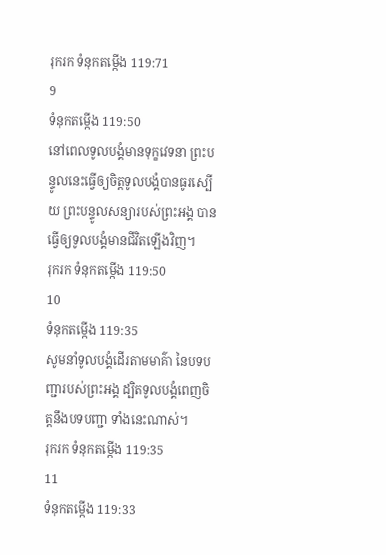រុករក ទំនុកតម្កើង 119:71
9
ទំនុកតម្កើង 119:50
នៅពេលទូលបង្គំមានទុក្ខវេទនា ព្រះបន្ទូលនេះធ្វើឲ្យចិត្តទូលបង្គំបានធូរស្បើយ ព្រះបន្ទូលសន្យារបស់ព្រះអង្គ បានធ្វើឲ្យទូលបង្គំមានជីវិតឡើងវិញ។
រុករក ទំនុកតម្កើង 119:50
10
ទំនុកតម្កើង 119:35
សូមនាំទូលបង្គំដើរតាមមាគ៌ា នៃបទបញ្ជារបស់ព្រះអង្គ ដ្បិតទូលបង្គំពេញចិត្តនឹងបទបញ្ជា ទាំងនេះណាស់។
រុករក ទំនុកតម្កើង 119:35
11
ទំនុកតម្កើង 119:33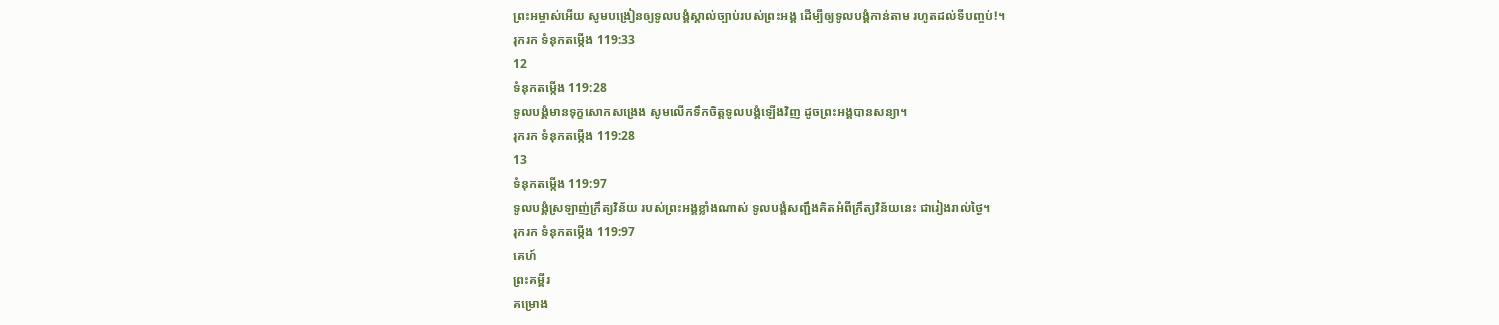ព្រះអម្ចាស់អើយ សូមបង្រៀនឲ្យទូលបង្គំស្គាល់ច្បាប់របស់ព្រះអង្គ ដើម្បីឲ្យទូលបង្គំកាន់តាម រហូតដល់ទីបញ្ចប់!។
រុករក ទំនុកតម្កើង 119:33
12
ទំនុកតម្កើង 119:28
ទូលបង្គំមានទុក្ខសោកសង្រេង សូមលើកទឹកចិត្តទូលបង្គំឡើងវិញ ដូចព្រះអង្គបានសន្យា។
រុករក ទំនុកតម្កើង 119:28
13
ទំនុកតម្កើង 119:97
ទូលបង្គំស្រឡាញ់ក្រឹត្យវិន័យ របស់ព្រះអង្គខ្លាំងណាស់ ទូលបង្គំសញ្ជឹងគិតអំពីក្រឹត្យវិន័យនេះ ជារៀងរាល់ថ្ងៃ។
រុករក ទំនុកតម្កើង 119:97
គេហ៍
ព្រះគម្ពីរ
គម្រោង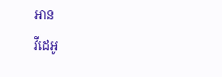អាន
វីដេអូ